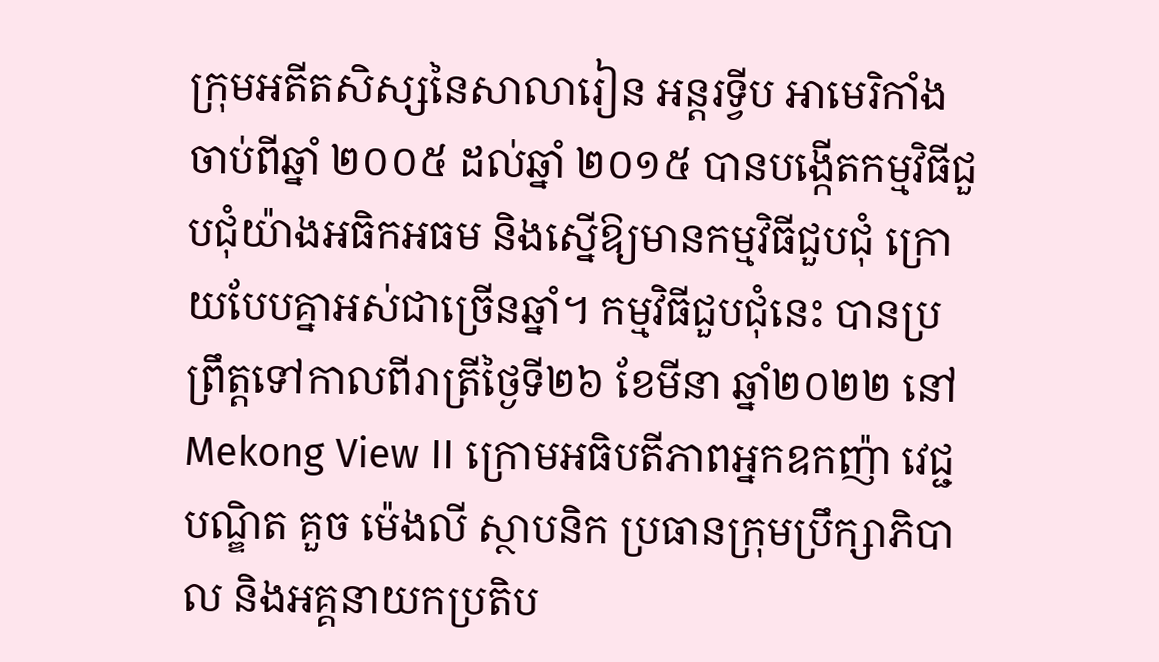ក្រុមអតីតសិស្សនៃសាលារៀន អន្តរទ្វីប អាមេរិកាំង ចាប់ពីឆ្នាំ ២០០៥ ដល់ឆ្នាំ ២០១៥ បានបង្កើតកម្មវិធីជួបជុំយ៉ាងអធិកអធម និងស្នើឱ្យមានកម្មវិធីជួបជុំ ក្រោយបែបគ្នាអស់ជាច្រើនឆ្នាំ។ កម្មវិធីជួបជុំនេះ បានប្រព្រឹត្តទៅកាលពីរាត្រីថ្ងៃទី២៦ ខែមីនា ឆ្នាំ២០២២ នៅ Mekong View II ក្រោមអធិបតីភាពអ្នកឧកញ៉ា វេជ្ជបណ្ឌិត គួច ម៉េងលី ស្ថាបនិក ប្រធានក្រុមប្រឹក្សាភិបាល និងអគ្គនាយកប្រតិប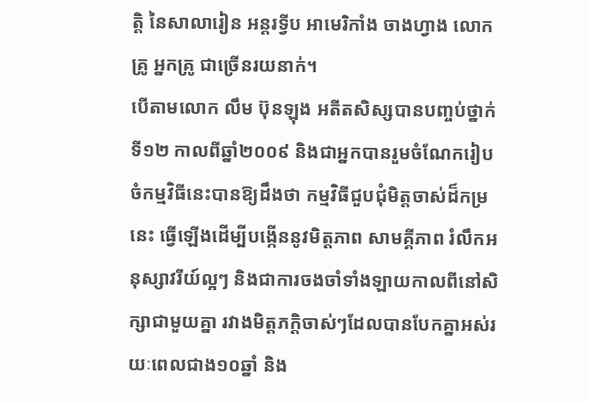ត្តិ នៃសាលារៀន អន្តរទ្វីប អាមេរិកាំង ចាងហ្វាង លោកគ្រូ អ្នកគ្រូ ជាច្រើនរយនាក់។
បើតាមលោក លឹម ប៊ុនឡុង អតីតសិស្សបានបញ្ចប់ថ្នាក់ទី១២ កាលពីឆ្នាំ២០០៩ និងជាអ្នកបានរួមចំណែករៀបចំកម្មវិធីនេះបានឱ្យដឹងថា កម្មវិធីជួបជុំមិត្តចាស់ដ៏កម្រនេះ ធ្វើឡើងដើម្បីបង្កើននូវមិត្តភាព សាមគ្គីភាព រំលឹកអនុស្សាវរីយ៍ល្អៗ និងជាការចងចាំទាំងឡាយកាលពីនៅសិក្សាជាមួយគ្នា រវាងមិត្តភក្តិចាស់ៗដែលបានបែកគ្នាអស់រយៈពេលជាង១០ឆ្នាំ និង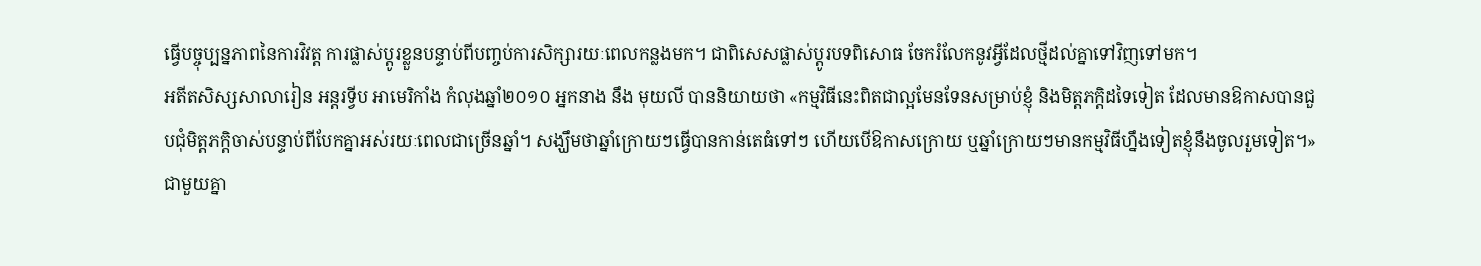ធ្វើបច្ចុប្បន្នភាពនៃការវិវត្ត ការផ្លាស់ប្តូរខ្លួនបន្ទាប់ពីបញ្ចប់ការសិក្សារយៈពេលកន្លងមក។ ជាពិសេសផ្លាស់ប្តូរបទពិសោធ ចែករំលែកនូវអ្វីដែលថ្មីដល់គ្នាទៅវិញទៅមក។
អតីតសិស្សសាលារៀន អន្តរទ្វីប អាមេរិកាំង កំលុងឆ្នាំ២០១០ អ្នកនាង នឹង មុយលី បាននិយាយថា «កម្មវិធីនេះពិតជាល្អមែនទែនសម្រាប់ខ្ញុំ និងមិត្តភក្តិដទៃទៀត ដែលមានឱកាសបានជួបជុំមិត្តភក្តិចាស់បន្ទាប់ពីបែកគ្នាអស់រយៈពេលជាច្រើនឆ្នាំ។ សង្ឃឹមថាឆ្នាំក្រោយៗធ្វើបានកាន់តេធំទៅៗ ហើយបើឱកាសក្រោយ ឬឆ្នាំក្រោយៗមានកម្មវិធីហ្នឹងទៀតខ្ញុំនឹងចូលរួមទៀត។»
ជាមួយគ្នា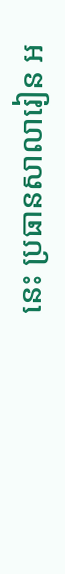នេះ ប្រធានសាលារៀន អ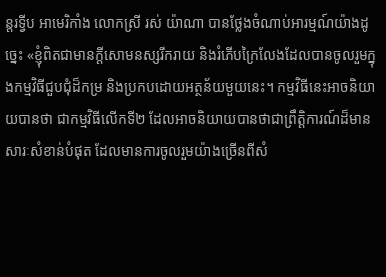ន្តរទ្វីប អាមេរិកាំង លោកស្រី រស់ យ៉ាណា បានថ្លែងចំណាប់អារម្មណ៍យ៉ាងដូច្នេះ «ខ្ញុំពិតជាមានក្តីសោមនស្សរីករាយ និងរំភើបក្រៃលែងដែលបានចូលរួមក្នុងកម្មវិធីជួបជុំដ៏កម្រ និងប្រកបដោយអត្ថន័យមួយនេះ។ កម្មវិធីនេះអាចនិយាយបានថា ជាកម្មវិធីលើកទី២ ដែលអាចនិយាយបានថាជាព្រឹត្តិការណ៍ដ៏មានសារៈសំខាន់បំផុត ដែលមានការចូលរួមយ៉ាងច្រើនពីសំ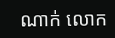ណាក់ លោក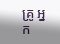គ្រូ អ្នក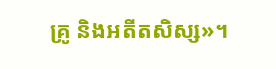គ្រូ និងអតីតសិស្ស»។